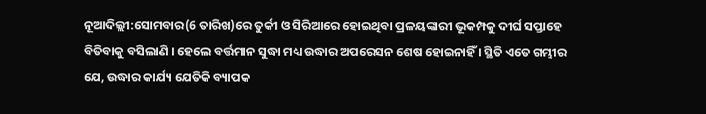ନୂଆଦିଲ୍ଲୀ:ସୋମବାର(6 ତାରିଖ)ରେ ତୁର୍କୀ ଓ ସିରିଆରେ ହୋଇଥିବା ପ୍ରଳୟଙ୍କାରୀ ଭୂକମ୍ପକୁ ଦୀର୍ଘ ସପ୍ତାହେ ବିତିବାକୁ ବସିଲାଣି । ହେଲେ ବର୍ତ୍ତମାନ ସୁଦ୍ଧା ମଧ୍ୟ ଉଦ୍ଧାର ଅପରେସନ ଶେଷ ହୋଇନାହିଁ । ସ୍ଥିତି ଏତେ ଗମ୍ଭୀର ଯେ, ଉଦ୍ଧାର କାର୍ଯ୍ୟ ଯେତିକି ବ୍ୟାପକ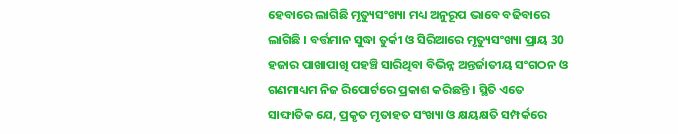ହେବାରେ ଲାଗିଛି ମୃତ୍ୟୁସଂଖ୍ୟା ମଧ୍ୟ ଅନୁରୂପ ଭାବେ ବଢିବାରେ ଲାଗିଛି । ବର୍ତ୍ତମାନ ସୁଦ୍ଧା ତୁର୍କୀ ଓ ସିରିଆରେ ମୃତ୍ୟୁସଂଖ୍ୟା ପ୍ରାୟ 30 ହଜାର ପାଖାପାଖି ପହଞ୍ଚି ସାରିଥିବା ବିଭିନ୍ନ ଅନ୍ତର୍ଜାତୀୟ ସଂଗଠନ ଓ ଗଣମାଧ୍ୟମ ନିଜ ରିପୋର୍ଟରେ ପ୍ରକାଶ କରିଛନ୍ତି । ସ୍ଥିତି ଏତେ ସାଙ୍ଘାତିକ ଯେ, ପ୍ରକୃତ ମୃତାହତ ସଂଖ୍ୟା ଓ କ୍ଷୟକ୍ଷତି ସମ୍ପର୍କରେ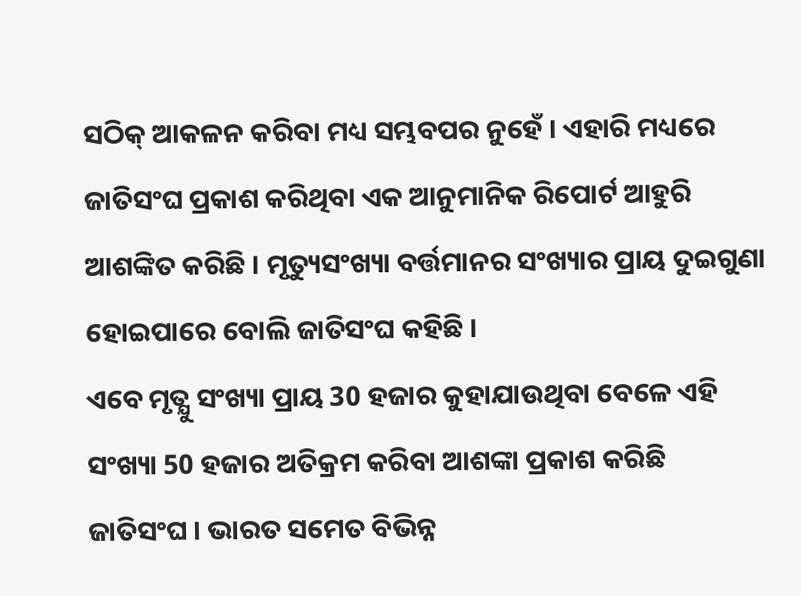ସଠିକ୍ ଆକଳନ କରିବା ମଧ୍ୟ ସମ୍ଭବପର ନୁହେଁ । ଏହାରି ମଧ୍ୟରେ ଜାତିସଂଘ ପ୍ରକାଶ କରିଥିବା ଏକ ଆନୁମାନିକ ରିପୋର୍ଟ ଆହୁରି ଆଶଙ୍କିତ କରିଛି । ମୃତ୍ୟୁସଂଖ୍ୟା ବର୍ତ୍ତମାନର ସଂଖ୍ୟାର ପ୍ରାୟ ଦୁଇଗୁଣା ହୋଇପାରେ ବୋଲି ଜାତିସଂଘ କହିଛି ।
ଏବେ ମୃତ୍ଯୁ ସଂଖ୍ୟା ପ୍ରାୟ 30 ହଜାର କୁହାଯାଉଥିବା ବେଳେ ଏହି ସଂଖ୍ୟା 50 ହଜାର ଅତିକ୍ରମ କରିବା ଆଶଙ୍କା ପ୍ରକାଶ କରିଛି ଜାତିସଂଘ । ଭାରତ ସମେତ ବିଭିନ୍ନ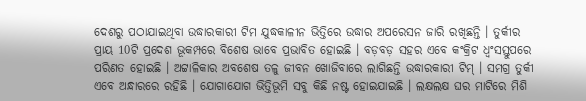ଦେଶରୁ ପଠାଯାଇଥିବା ଉଦ୍ଧାରକାରୀ ଟିମ ଯୁଦ୍ଧକାଳୀନ ଭିତ୍ତିରେ ଉଦ୍ଧାର ଅପରେସନ ଜାରି ରଖିଛନ୍ତି । ତୁର୍କୀର ପ୍ରାୟ 10ଟି ପ୍ରଦେଶ ଭୂକମ୍ପରେ ବିଶେଷ ଭାବେ ପ୍ରଭାବିତ ହୋଇଛି । ବଡ଼ବଡ଼ ସହର ଏବେ କଂକ୍ରିଟ ଧ୍ବଂସସ୍ତୁପରେ ପରିଣତ ହୋଇଛି । ଅଟ୍ଟାଳିକାର ଅବଶେଷ ତଳୁ ଜୀବନ ଖୋଜିବାରେ ଲାଗିଛନ୍ତି ଉଦ୍ଧାରକାରୀ ଟିମ୍ । ସମଗ୍ର ତୁର୍କୀ ଏବେ ଅନ୍ଧାରରେ ରହିଛି । ଯୋଗାଯୋଗ ଭିତ୍ତିଭୂମି ସବୁ କିଛି ନଷ୍ଟ ହୋଇଯାଇଛି । ଲକ୍ଷଲକ୍ଷ ଘର ମାଟିରେ ମିଶି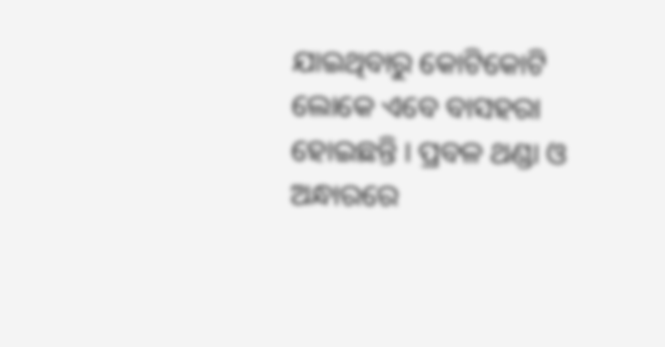ଯାଇଥିବାରୁ କୋଟିକୋଟି ଲୋକେ ଏବେ ବାସହରା ହୋଇଛନ୍ତି । ପ୍ରବଳ ଥଣ୍ଡା ଓ ଅନ୍ଧାରରେ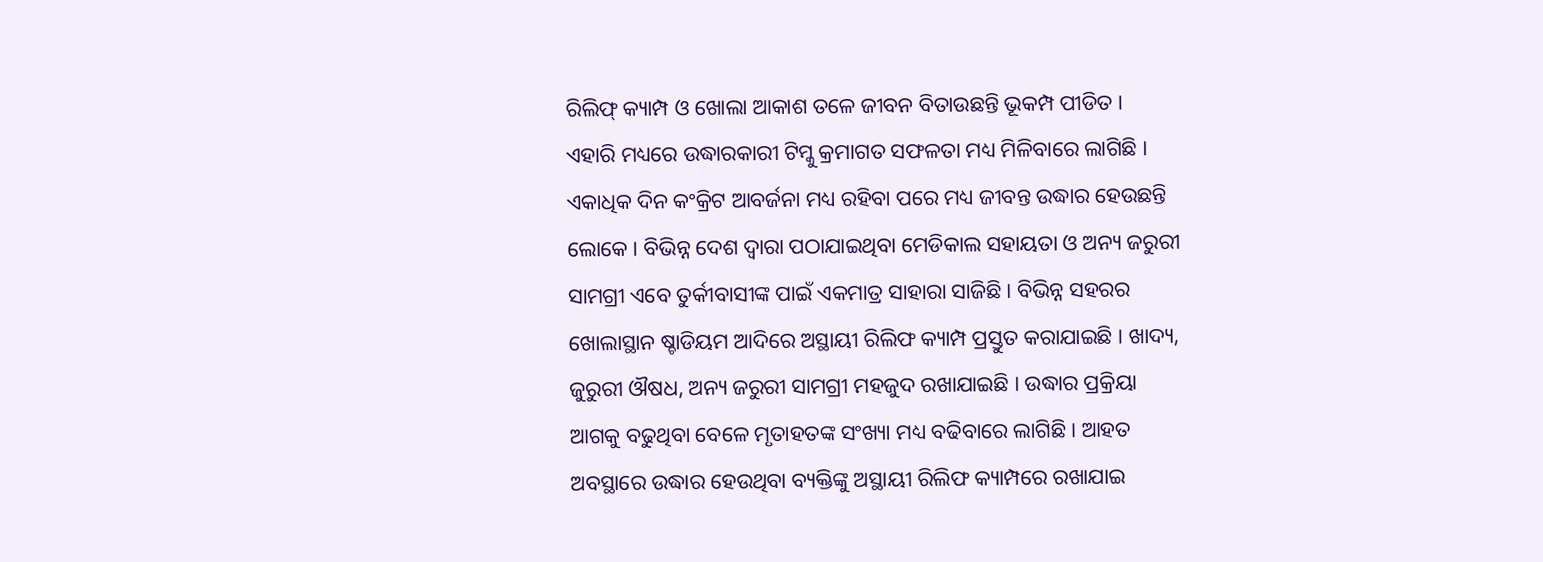ରିଲିଫ୍ କ୍ୟାମ୍ପ ଓ ଖୋଲା ଆକାଶ ତଳେ ଜୀବନ ବିତାଉଛନ୍ତି ଭୂକମ୍ପ ପୀଡିତ ।
ଏହାରି ମଧ୍ୟରେ ଉଦ୍ଧାରକାରୀ ଟିମ୍କୁ କ୍ରମାଗତ ସଫଳତା ମଧ୍ୟ ମିଳିବାରେ ଲାଗିଛି । ଏକାଧିକ ଦିନ କଂକ୍ରିଟ ଆବର୍ଜନା ମଧ୍ୟ ରହିବା ପରେ ମଧ୍ୟ ଜୀବନ୍ତ ଉଦ୍ଧାର ହେଉଛନ୍ତି ଲୋକେ । ବିଭିନ୍ନ ଦେଶ ଦ୍ବାରା ପଠାଯାଇଥିବା ମେଡିକାଲ ସହାୟତା ଓ ଅନ୍ୟ ଜରୁରୀ ସାମଗ୍ରୀ ଏବେ ତୁର୍କୀବାସୀଙ୍କ ପାଇଁ ଏକମାତ୍ର ସାହାରା ସାଜିଛି । ବିଭିନ୍ନ ସହରର ଖୋଲାସ୍ଥାନ ଷ୍ଚାଡିୟମ ଆଦିରେ ଅସ୍ଥାୟୀ ରିଲିଫ କ୍ୟାମ୍ପ ପ୍ରସ୍ତୁତ କରାଯାଇଛି । ଖାଦ୍ୟ, ଜୁରୁରୀ ଔଷଧ, ଅନ୍ୟ ଜରୁରୀ ସାମଗ୍ରୀ ମହଜୁଦ ରଖାଯାଇଛି । ଉଦ୍ଧାର ପ୍ରକ୍ରିୟା ଆଗକୁ ବଢୁଥିବା ବେଳେ ମୃତାହତଙ୍କ ସଂଖ୍ୟା ମଧ୍ୟ ବଢିବାରେ ଲାଗିଛି । ଆହତ ଅବସ୍ଥାରେ ଉଦ୍ଧାର ହେଉଥିବା ବ୍ୟକ୍ତିଙ୍କୁ ଅସ୍ଥାୟୀ ରିଲିଫ କ୍ୟାମ୍ପରେ ରଖାଯାଇ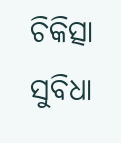ଚିକିତ୍ସା ସୁବିଧା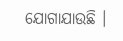ଯୋଗାଯାଉଛି ।